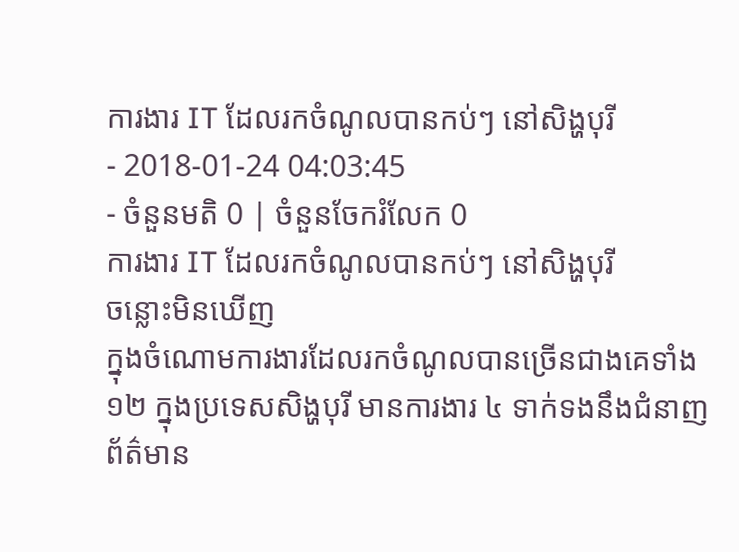ការងារ IT ដែលរកចំណូលបានកប់ៗ នៅសិង្ហបុរី
- 2018-01-24 04:03:45
- ចំនួនមតិ 0 | ចំនួនចែករំលែក 0
ការងារ IT ដែលរកចំណូលបានកប់ៗ នៅសិង្ហបុរី
ចន្លោះមិនឃើញ
ក្នុងចំណោមការងារដែលរកចំណូលបានច្រើនជាងគេទាំង ១២ ក្នុងប្រទេសសិង្ហបុរី មានការងារ ៤ ទាក់ទងនឹងជំនាញព័ត៌មាន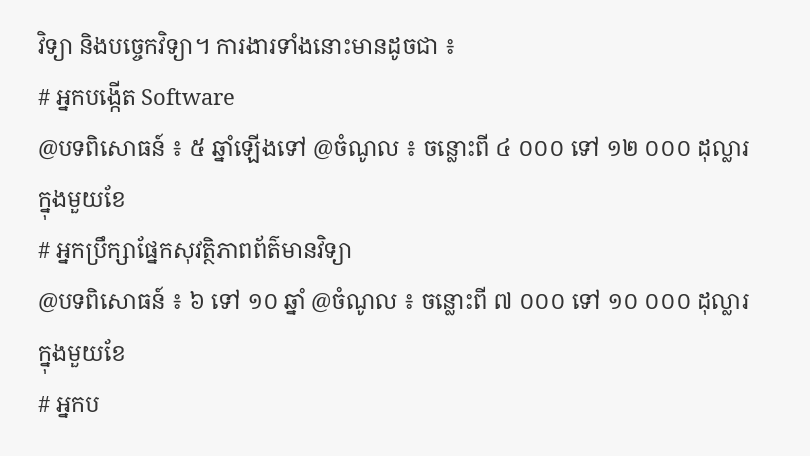វិទ្យា និងបច្ចេកវិទ្យា។ ការងារទាំងនោះមានដូចជា ៖
# អ្នកបង្កើត Software
@បទពិសោធន៍ ៖ ៥ ឆ្នាំឡើងទៅ @ចំណូល ៖ ចន្លោះពី ៤ ០០០ ទៅ ១២ ០០០ ដុល្លារ ក្នុងមួយខែ
# អ្នកប្រឹក្សាផ្នែកសុវត្ថិភាពព័ត៌មានវិទ្យា
@បទពិសោធន៍ ៖ ៦ ទៅ ១០ ឆ្នាំ @ចំណូល ៖ ចន្លោះពី ៧ ០០០ ទៅ ១០ ០០០ ដុល្លារ ក្នុងមួយខែ
# អ្នកប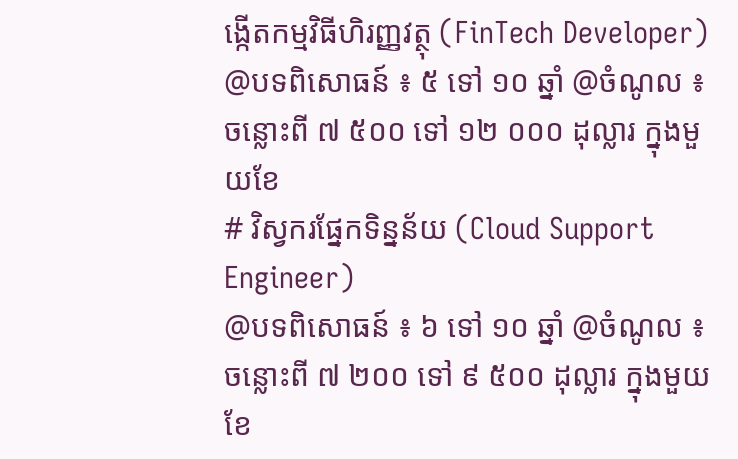ង្កើតកម្មវិធីហិរញ្ញវត្ថុ (FinTech Developer)
@បទពិសោធន៍ ៖ ៥ ទៅ ១០ ឆ្នាំ @ចំណូល ៖ ចន្លោះពី ៧ ៥០០ ទៅ ១២ ០០០ ដុល្លារ ក្នុងមួយខែ
# វិស្វករផ្នែកទិន្នន័យ (Cloud Support Engineer)
@បទពិសោធន៍ ៖ ៦ ទៅ ១០ ឆ្នាំ @ចំណូល ៖ ចន្លោះពី ៧ ២០០ ទៅ ៩ ៥០០ ដុល្លារ ក្នុងមួយខែ